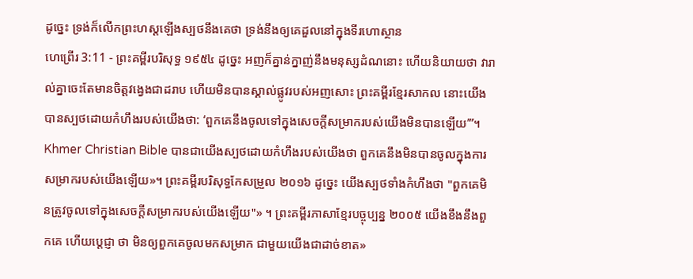ដូច្នេះ ទ្រង់ក៏លើកព្រះហស្តឡើងស្បថនឹងគេថា ទ្រង់នឹងឲ្យគេដួលនៅក្នុងទីរហោស្ថាន
ហេព្រើរ 3:11 - ព្រះគម្ពីរបរិសុទ្ធ ១៩៥៤ ដូច្នេះ អញក៏គ្នាន់ក្នាញ់នឹងមនុស្សដំណនោះ ហើយនិយាយថា វារាល់គ្នាចេះតែមានចិត្តវង្វេងជាដរាប ហើយមិនបានស្គាល់ផ្លូវរបស់អញសោះ ព្រះគម្ពីរខ្មែរសាកល នោះយើងបានស្បថដោយកំហឹងរបស់យើងថា: ‘ពួកគេនឹងចូលទៅក្នុងសេចក្ដីសម្រាករបស់យើងមិនបានឡើយ’”។ Khmer Christian Bible បានជាយើងស្បថដោយកំហឹងរបស់យើងថា ពួកគេនឹងមិនបានចូលក្នុងការសម្រាករបស់យើងឡើយ»។ ព្រះគម្ពីរបរិសុទ្ធកែសម្រួល ២០១៦ ដូច្នេះ យើងស្បថទាំងកំហឹងថា "ពួកគេមិនត្រូវចូលទៅក្នុងសេចក្ដីសម្រាករបស់យើងឡើយ"» ។ ព្រះគម្ពីរភាសាខ្មែរបច្ចុប្បន្ន ២០០៥ យើងខឹងនឹងពួកគេ ហើយប្ដេជ្ញា ថា មិនឲ្យពួកគេចូលមកសម្រាក ជាមួយយើងជាដាច់ខាត»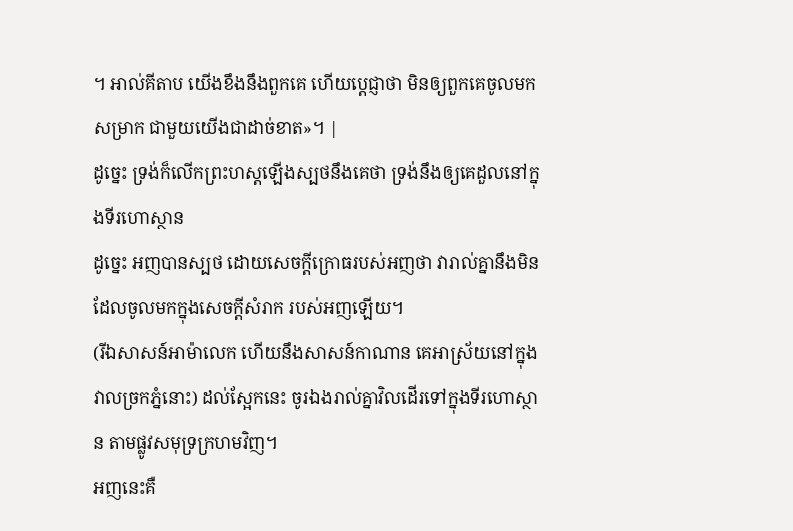។ អាល់គីតាប យើងខឹងនឹងពួកគេ ហើយប្ដេជ្ញាថា មិនឲ្យពួកគេចូលមកសម្រាក ជាមួយយើងជាដាច់ខាត»។ |
ដូច្នេះ ទ្រង់ក៏លើកព្រះហស្តឡើងស្បថនឹងគេថា ទ្រង់នឹងឲ្យគេដួលនៅក្នុងទីរហោស្ថាន
ដូច្នេះ អញបានស្បថ ដោយសេចក្ដីក្រោធរបស់អញថា វារាល់គ្នានឹងមិនដែលចូលមកក្នុងសេចក្ដីសំរាក របស់អញឡើយ។
(រីឯសាសន៍អាម៉ាលេក ហើយនឹងសាសន៍កាណាន គេអាស្រ័យនៅក្នុងវាលច្រកភ្នំនោះ) ដល់ស្អែកនេះ ចូរឯងរាល់គ្នាវិលដើរទៅក្នុងទីរហោស្ថាន តាមផ្លូវសមុទ្រក្រហមវិញ។
អញនេះគឺ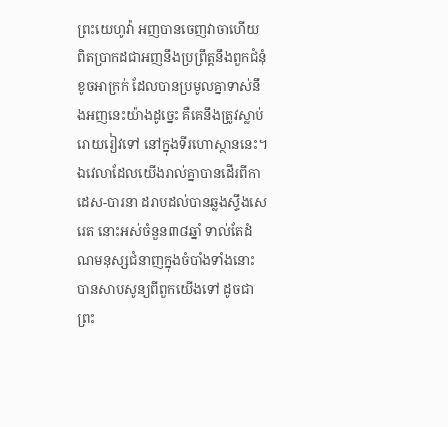ព្រះយេហូវ៉ា អញបានចេញវាចាហើយ ពិតប្រាកដជាអញនឹងប្រព្រឹត្តនឹងពួកជំនុំខូចអាក្រក់ ដែលបានប្រមូលគ្នាទាស់នឹងអញនេះយ៉ាងដូច្នេះ គឺគេនឹងត្រូវស្លាប់រោយរៀវទៅ នៅក្នុងទីរហោស្ថាននេះ។
ឯវេលាដែលយើងរាល់គ្នាបានដើរពីកាដេស-បារនា ដរាបដល់បានឆ្លងស្ទឹងសេរេត នោះអស់ចំនួន៣៨ឆ្នាំ ទាល់តែដំណមនុស្សជំនាញក្នុងចំបាំងទាំងនោះ បានសាបសូន្យពីពួកយើងទៅ ដូចជាព្រះ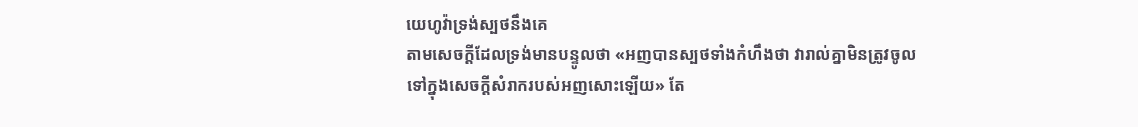យេហូវ៉ាទ្រង់ស្បថនឹងគេ
តាមសេចក្ដីដែលទ្រង់មានបន្ទូលថា «អញបានស្បថទាំងកំហឹងថា វារាល់គ្នាមិនត្រូវចូលទៅក្នុងសេចក្ដីសំរាករបស់អញសោះឡើយ» តែ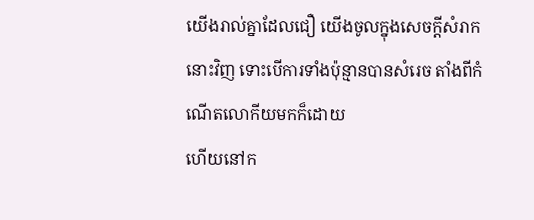យើងរាល់គ្នាដែលជឿ យើងចូលក្នុងសេចក្ដីសំរាកនោះវិញ ទោះបើការទាំងប៉ុន្មានបានសំរេច តាំងពីកំណើតលោកីយមកក៏ដោយ
ហើយនៅក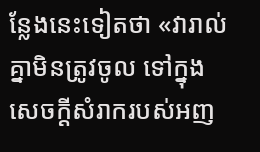ន្លែងនេះទៀតថា «វារាល់គ្នាមិនត្រូវចូល ទៅក្នុងសេចក្ដីសំរាករបស់អញ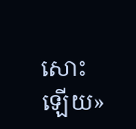សោះឡើយ»